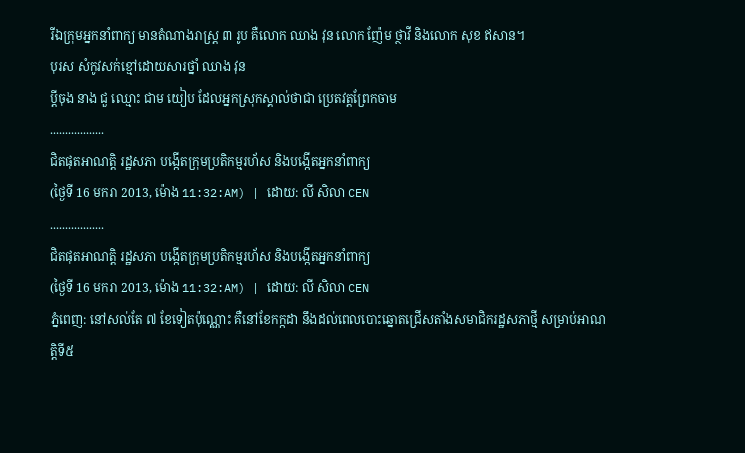រីឯក្រុមអ្នកនាំពាក្យ មានតំណាងរាស្ត្រ ៣ រូប គឺលោក ឈាង វុន លោក ញ៉ែម ថ្ថាវី និងលោក សុខ ឥសាន។
បុរស សំកូវសក់ខ្មៅដោយសារថ្នាំ ឈាង វុន
ប្តីចុង នាង ជួ ឈ្មោះ ជាម យៀប ដែលអ្នកស្រុកស្គាល់ថាជា ប្រេតវត្តព្រែកចាម
..................
ជិតផុតអាណត្តិ រដ្ឋសភា បង្កើតក្រុមប្រតិកម្មរហ័ស និងបង្កើតអ្នកនាំពាក្យ
(ថ្ងៃទី 16 មករា 2013, ម៉ោង 11:32:AM) | ដោយ: លី សិលា CEN
..................
ជិតផុតអាណត្តិ រដ្ឋសភា បង្កើតក្រុមប្រតិកម្មរហ័ស និងបង្កើតអ្នកនាំពាក្យ
(ថ្ងៃទី 16 មករា 2013, ម៉ោង 11:32:AM) | ដោយ: លី សិលា CEN
ភ្នំពេញ: នៅសល់តែ ៧ ខែទៀតប៉ុណ្ណោះ គឺនៅខែកក្កដា នឹងដល់ពេលបោះឆ្នោតជ្រើសតាំងសមាជិករដ្ឋសភាថ្មី សម្រាប់អាណត្តិទី៥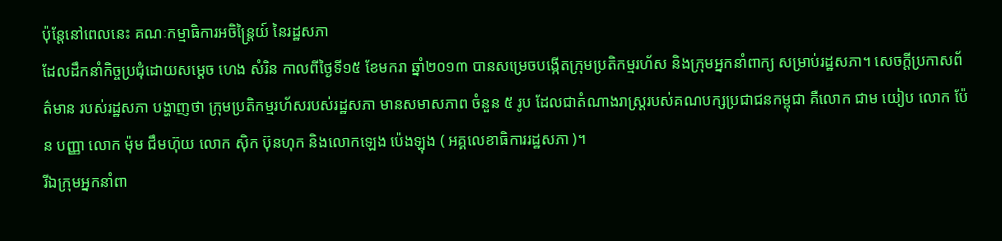ប៉ុន្តែនៅពេលនេះ គណៈកម្មាធិការអចិន្ត្រៃយ៍ នៃរដ្ឋសភា
ដែលដឹកនាំកិច្ចប្រជុំដោយសម្តេច ហេង សំរិន កាលពីថ្ងៃទី១៥ ខែមករា ឆ្នាំ២០១៣ បានសម្រេចបង្កើតក្រុមប្រតិកម្មរហ័ស និងក្រុមអ្នកនាំពាក្យ សម្រាប់រដ្ឋសភា។ សេចក្តីប្រកាសព័ត៌មាន របស់រដ្ឋសភា បង្ហាញថា ក្រុមប្រតិកម្មរហ័សរបស់រដ្ឋសភា មានសមាសភាព ចំនួន ៥ រូប ដែលជាតំណាងរាស្ត្ររបស់គណបក្សប្រជាជនកម្ពុជា គឺលោក ជាម យៀប លោក ប៉ែន បញ្ញា លោក ម៉ុម ជឹមហ៊ុយ លោក ស៊ិក ប៊ុនហុក និងលោកឡេង ប៉េងឡុង ( អគ្គលេខាធិការរដ្ឋសភា )។
រីឯក្រុមអ្នកនាំពា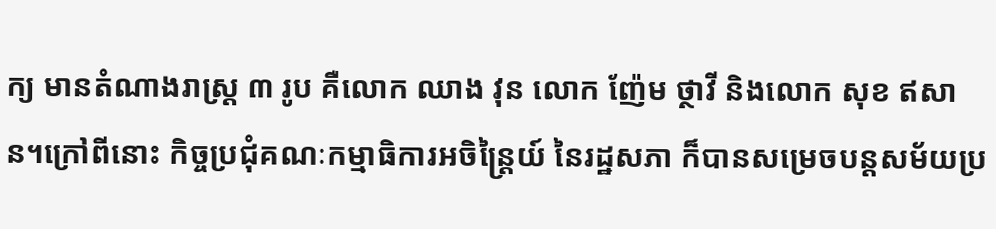ក្យ មានតំណាងរាស្ត្រ ៣ រូប គឺលោក ឈាង វុន លោក ញ៉ែម ថ្ថាវី និងលោក សុខ ឥសាន។ក្រៅពីនោះ កិច្ចប្រជុំគណៈកម្មាធិការអចិន្ត្រៃយ៍ នៃរដ្ឋសភា ក៏បានសម្រេចបន្តសម័យប្រ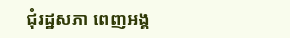ជុំរដ្ឋសភា ពេញអង្គ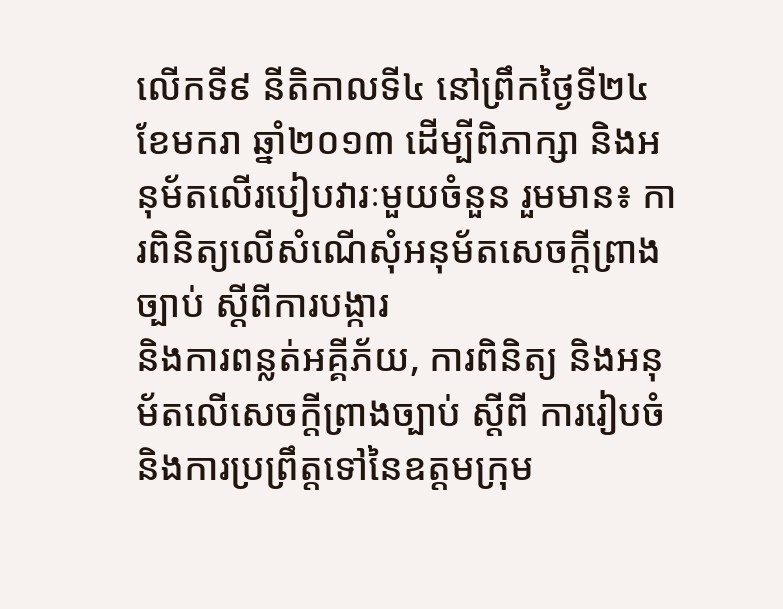លើកទី៩ នីតិកាលទី៤ នៅព្រឹកថ្ងៃទី២៤ ខែមករា ឆ្នាំ២០១៣ ដើម្បីពិភាក្សា និងអនុម័តលើរបៀបវារៈមួយចំនួន រួមមាន៖ ការពិនិត្យលើសំណើសុំអនុម័តសេចក្ដីព្រាងច្បាប់ ស្ដីពីការបង្ការ
និងការពន្លត់អគ្គីភ័យ, ការពិនិត្យ និងអនុម័តលើសេចក្ដីព្រាងច្បាប់ ស្ដីពី ការរៀបចំ និងការប្រព្រឹត្តទៅនៃឧត្ដមក្រុម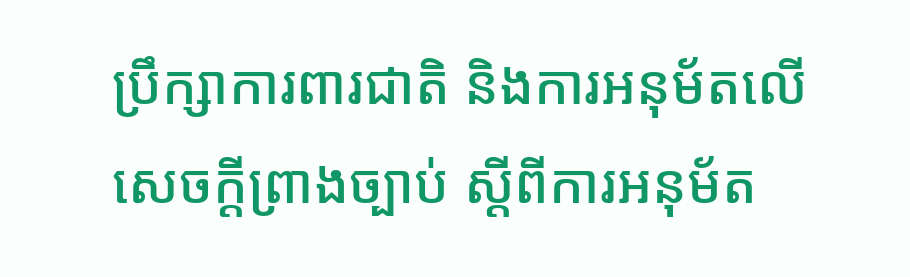ប្រឹក្សាការពារជាតិ និងការអនុម័តលើសេចក្ដីព្រាងច្បាប់ ស្ដីពីការអនុម័ត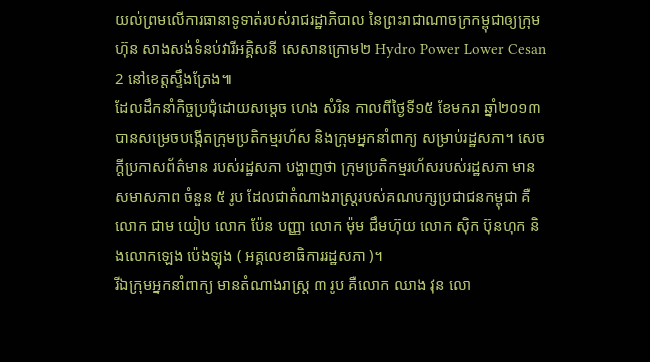យល់ព្រមលើការធានាទូទាត់របស់រាជរដ្ឋាភិបាល នៃព្រះរាជាណាចក្រកម្ពុជាឲ្យក្រុមហ៊ុន សាងសង់ទំនប់វារីអគ្គិសនី សេសានក្រោម២ Hydro Power Lower Cesan 2 នៅខេត្តស្ទឹងត្រែង៕
ដែលដឹកនាំកិច្ចប្រជុំដោយសម្តេច ហេង សំរិន កាលពីថ្ងៃទី១៥ ខែមករា ឆ្នាំ២០១៣ បានសម្រេចបង្កើតក្រុមប្រតិកម្មរហ័ស និងក្រុមអ្នកនាំពាក្យ សម្រាប់រដ្ឋសភា។ សេចក្តីប្រកាសព័ត៌មាន របស់រដ្ឋសភា បង្ហាញថា ក្រុមប្រតិកម្មរហ័សរបស់រដ្ឋសភា មានសមាសភាព ចំនួន ៥ រូប ដែលជាតំណាងរាស្ត្ររបស់គណបក្សប្រជាជនកម្ពុជា គឺលោក ជាម យៀប លោក ប៉ែន បញ្ញា លោក ម៉ុម ជឹមហ៊ុយ លោក ស៊ិក ប៊ុនហុក និងលោកឡេង ប៉េងឡុង ( អគ្គលេខាធិការរដ្ឋសភា )។
រីឯក្រុមអ្នកនាំពាក្យ មានតំណាងរាស្ត្រ ៣ រូប គឺលោក ឈាង វុន លោ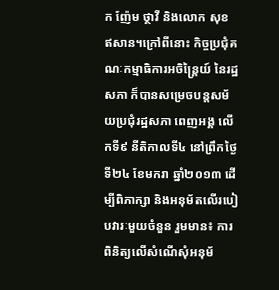ក ញ៉ែម ថ្ថាវី និងលោក សុខ ឥសាន។ក្រៅពីនោះ កិច្ចប្រជុំគណៈកម្មាធិការអចិន្ត្រៃយ៍ នៃរដ្ឋសភា ក៏បានសម្រេចបន្តសម័យប្រជុំរដ្ឋសភា ពេញអង្គ លើកទី៩ នីតិកាលទី៤ នៅព្រឹកថ្ងៃទី២៤ ខែមករា ឆ្នាំ២០១៣ ដើម្បីពិភាក្សា និងអនុម័តលើរបៀបវារៈមួយចំនួន រួមមាន៖ ការពិនិត្យលើសំណើសុំអនុម័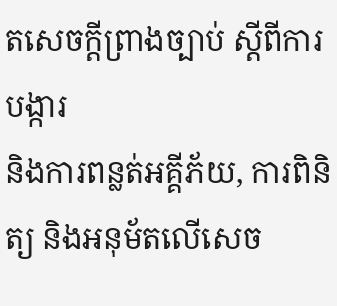តសេចក្ដីព្រាងច្បាប់ ស្ដីពីការបង្ការ
និងការពន្លត់អគ្គីភ័យ, ការពិនិត្យ និងអនុម័តលើសេច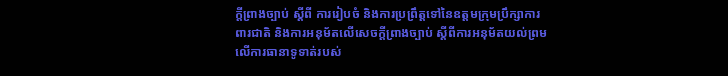ក្ដីព្រាងច្បាប់ ស្ដីពី ការរៀបចំ និងការប្រព្រឹត្តទៅនៃឧត្ដមក្រុមប្រឹក្សាការពារជាតិ និងការអនុម័តលើសេចក្ដីព្រាងច្បាប់ ស្ដីពីការអនុម័តយល់ព្រមលើការធានាទូទាត់របស់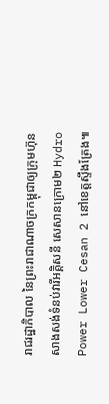រាជរដ្ឋាភិបាល នៃព្រះរាជាណាចក្រកម្ពុជាឲ្យក្រុមហ៊ុន សាងសង់ទំនប់វារីអគ្គិសនី សេសានក្រោម២ Hydro Power Lower Cesan 2 នៅខេត្តស្ទឹងត្រែង៕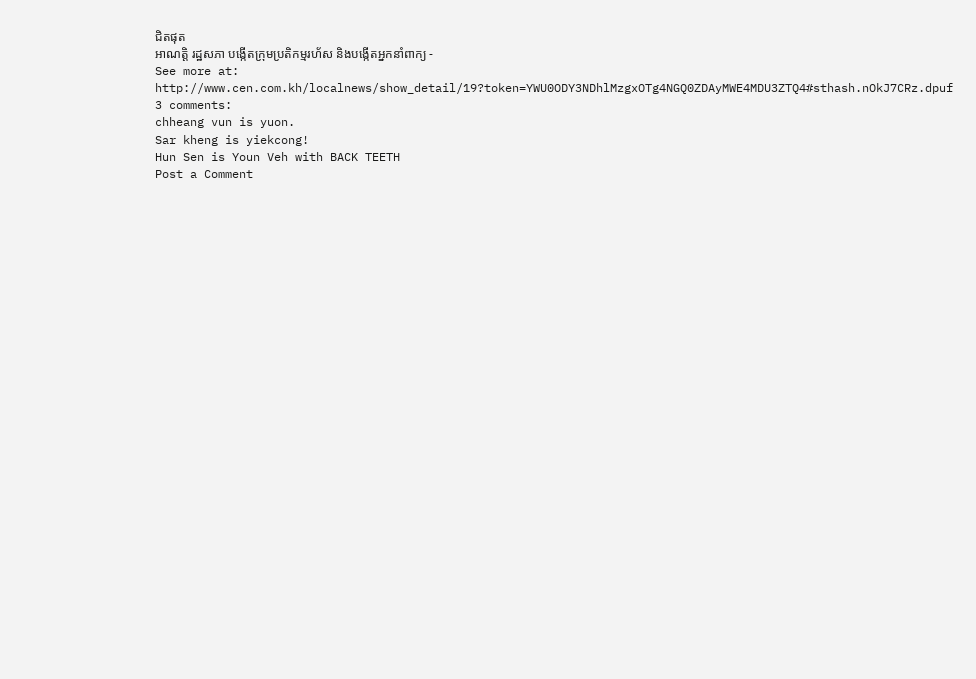ជិតផុត
អាណត្តិ រដ្ឋសភា បង្កើតក្រុមប្រតិកម្មរហ័ស និងបង្កើតអ្នកនាំពាក្យ -
See more at:
http://www.cen.com.kh/localnews/show_detail/19?token=YWU0ODY3NDhlMzgxOTg4NGQ0ZDAyMWE4MDU3ZTQ4#sthash.nOkJ7CRz.dpuf
3 comments:
chheang vun is yuon.
Sar kheng is yiekcong!
Hun Sen is Youn Veh with BACK TEETH
Post a Comment